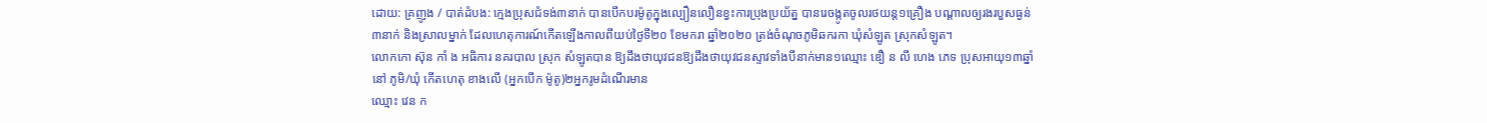ដោយ: គ្រញូង / បាត់ដំបង: ក្មេងប្រុសជំទង់៣នាក់ បានបើកបរម៉ូតូក្នុងល្បឿនលឿនខ្វះការប្រុងប្រយ័ត្ន បានរេចង្កូតចូលរថយន្ដ១គ្រឿង បណ្ដាលឲ្យរងរបួសធ្ងន់៣នាក់ និងស្រាលម្នាក់ ដែលហេតុការណ៍កើតឡើងកាលពីយប់ថ្ងៃទី២០ ខែមករា ឆ្នាំ២០២០ ត្រង់ចំណុចភូមិឆករកា ឃុំសំឡូត ស្រុកសំឡូត។
លោកកោ ស៊ុន កាំ ង អធិការ នគរបាល ស្រុក សំឡូតបាន ឱ្យដឹងថាយុវជនឱ្យដឹងថាយុវជនស្ទាវទាំងបីនាក់មាន១ឈ្មោះ ឌឿ ន លី ហេង ភេទ ប្រុសអាយុ១៣ឆ្នាំនៅ ភូមិ/ឃុំ កើតហេតុ ខាងលើ (អ្នកបើក ម៉ូតូ)២អ្នករូមដំណើរមាន
ឈ្មោះ វេន ក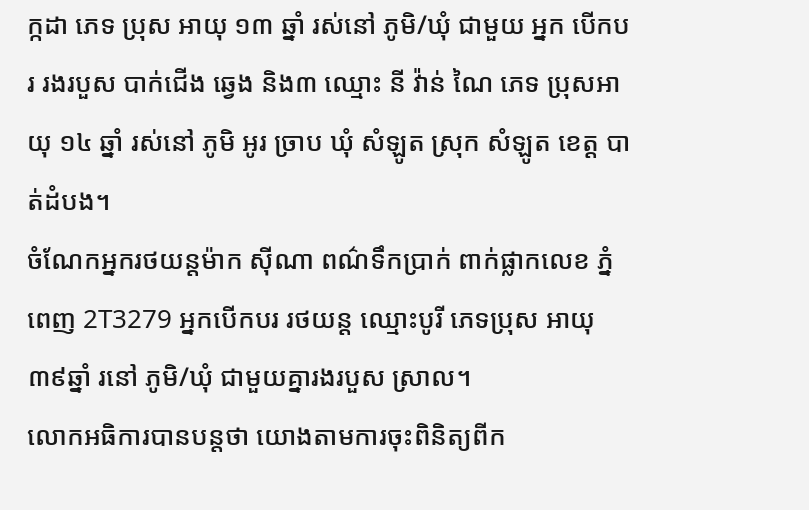ក្កដា ភេទ ប្រុស អាយុ ១៣ ឆ្នាំ រស់នៅ ភូមិ/ឃុំ ជាមួយ អ្នក បើកបរ រងរបួស បាក់ជើង ឆ្វេង និង៣ ឈ្មោះ នី វ៉ាន់ ណៃ ភេទ ប្រុសអាយុ ១៤ ឆ្នាំ រស់នៅ ភូមិ អូរ ច្រាប ឃុំ សំឡូត ស្រុក សំឡូត ខេត្ត បាត់ដំបង។
ចំណែកអ្នករថយន្តម៉ាក ស៊ីណា ពណ៌ទឹកប្រាក់ ពាក់ផ្លាកលេខ ភ្នំពេញ 2T3279 អ្នកបើកបរ រថយន្ត ឈ្មោះបូរី ភេទប្រុស អាយុ៣៩ឆ្នាំ រនៅ ភូមិ/ឃុំ ជាមួយគ្នារងរបួស ស្រាល។
លោកអធិការបានបន្តថា យោងតាមការចុះពិនិត្យពីក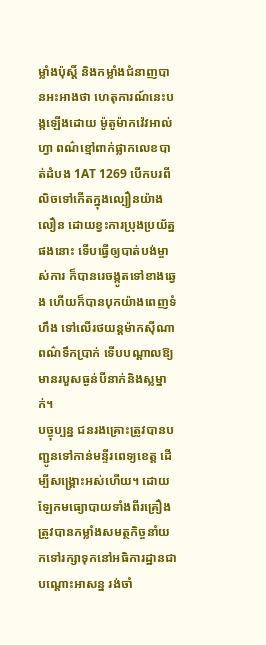ម្លាំងប៉ុស្តិ៍ និងកម្លាំងជំនាញបានអះអាងថា ហេតុការណ៍នេះបង្កឡើងដោយ ម៉ូតូម៉ាកវ៉េវអាល់ហ្វា ពណ៌ខ្មៅពាក់ផ្លាកលេខបាត់ដំបង 1AT 1269 បើកបរពីលិចទៅកើតក្នុងល្បឿនយ៉ាងលឿន ដោយខ្វះការប្រុងប្រយ័ត្នផងនោះ ទើបធ្វើឲ្យបាត់បង់ម្ចាស់ការ ក៏បានរេចង្កូតទៅខាងឆ្វេង ហើយក៏បានបុកយ៉ាងពេញទំហឹង ទៅលើរថយន្តម៉ាកស៊ីណា ពណ៌ទឹកប្រាក់ ទើបបណ្តាលឱ្យមានរបួសធ្ងន់បីនាក់និងស្លម្នាក់។
បច្ចុប្បន្ន ជនរងគ្រោះត្រូវបានបញ្ជូនទៅកាន់មន្ទីរពេទ្យខេត្ត ដើម្បីសង្គ្រោះអស់ហើយ។ ដោយឡែកមធ្យោបាយទាំងពីរគ្រឿង ត្រូវបានកម្លាំងសមត្ថកិច្ចនាំយកទៅរក្សាទុកនៅអធិការដ្ឋានជាបណ្ដោះអាសន្ន រង់ចាំ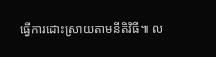ធ្វើការដោះស្រាយតាមនីតិវិធី៕ ល